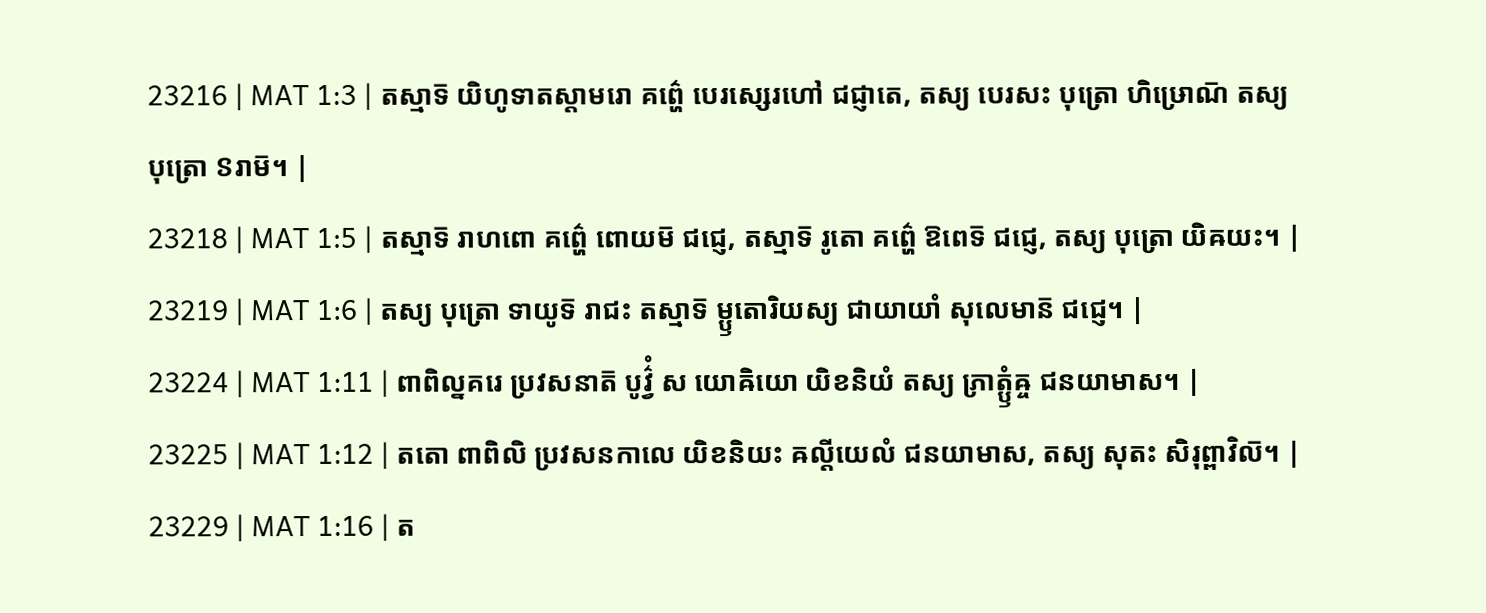23216 | MAT 1:3 | តស្មាទ៑ យិហូទាតស្តាមរោ គព៌្ហេ បេរស្សេរហៅ ជជ្ញាតេ, តស្យ បេរសះ បុត្រោ ហិឞ្រោណ៑ តស្យ បុត្រោ ៜរាម៑។ |
23218 | MAT 1:5 | តស្មាទ៑ រាហពោ គព៌្ហេ ពោយម៑ ជជ្ញេ, តស្មាទ៑ រូតោ គព៌្ហេ ឱពេទ៑ ជជ្ញេ, តស្យ បុត្រោ យិឝយះ។ |
23219 | MAT 1:6 | តស្យ បុត្រោ ទាយូទ៑ រាជះ តស្មាទ៑ ម្ឫតោរិយស្យ ជាយាយាំ សុលេមាន៑ ជជ្ញេ។ |
23224 | MAT 1:11 | ពាពិល្នគរេ ប្រវសនាត៑ បូវ៌្វំ ស យោឝិយោ យិខនិយំ តស្យ ភ្រាត្ឫំឝ្ច ជនយាមាស។ |
23225 | MAT 1:12 | តតោ ពាពិលិ ប្រវសនកាលេ យិខនិយះ ឝល្តីយេលំ ជនយាមាស, តស្យ សុតះ សិរុព្ពាវិល៑។ |
23229 | MAT 1:16 | ត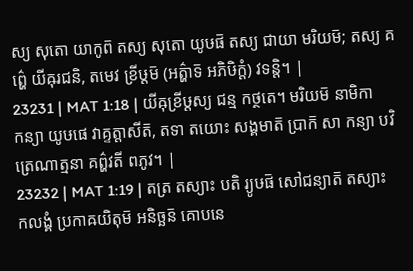ស្យ សុតោ យាកូព៑ តស្យ សុតោ យូឞផ៑ តស្យ ជាយា មរិយម៑; តស្យ គព៌្ហេ យីឝុរជនិ, តមេវ ខ្រីឞ្ដម៑ (អត៌្ហាទ៑ អភិឞិក្តំ) វទន្តិ។ |
23231 | MAT 1:18 | យីឝុខ្រីឞ្ដស្យ ជន្ម កថ្ថតេ។ មរិយម៑ នាមិកា កន្យា យូឞផេ វាគ្ទត្តាសីត៑, តទា តយោះ សង្គមាត៑ ប្រាក៑ សា កន្យា បវិត្រេណាត្មនា គព៌្ហវតី ពភូវ។ |
23232 | MAT 1:19 | តត្រ តស្យាះ បតិ រ្យូឞផ៑ សៅជន្យាត៑ តស្យាះ កលង្គំ ប្រកាឝយិតុម៑ អនិច្ឆន៑ គោបនេ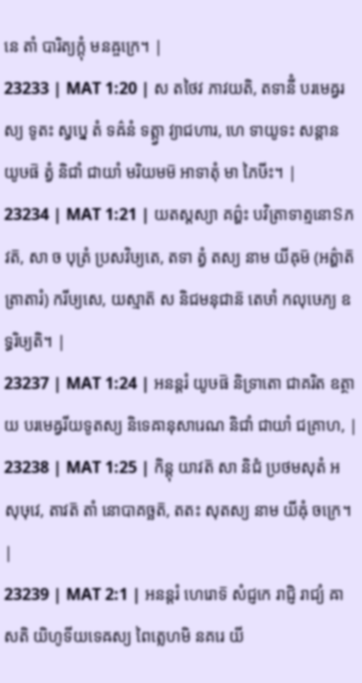នេ តាំ បារិត្យក្តុំ មនឝ្ចក្រេ។ |
23233 | MAT 1:20 | ស តថៃវ ភាវយតិ, តទានីំ បរមេឝ្វរស្យ ទូតះ ស្វប្នេ តំ ទឝ៌នំ ទត្ត្វា វ្យាជហារ, ហេ ទាយូទះ សន្តាន យូឞផ៑ ត្វំ និជាំ ជាយាំ មរិយមម៑ អាទាតុំ មា ភៃឞីះ។ |
23234 | MAT 1:21 | យតស្តស្យា គព៌្ហះ បវិត្រាទាត្មនោៜភវត៑, សា ច បុត្រំ ប្រសវិឞ្យតេ, តទា ត្វំ តស្យ នាម យីឝុម៑ (អត៌្ហាត៑ ត្រាតារំ) ករីឞ្យសេ, យស្មាត៑ ស និជមនុជាន៑ តេឞាំ កលុឞេភ្យ ឧទ្ធរិឞ្យតិ។ |
23237 | MAT 1:24 | អនន្តរំ យូឞផ៑ និទ្រាតោ ជាគរិត ឧត្ថាយ បរមេឝ្វរីយទូតស្យ និទេឝានុសារេណ និជាំ ជាយាំ ជគ្រាហ, |
23238 | MAT 1:25 | កិន្តុ យាវត៑ សា និជំ ប្រថមសុតំ អ សុឞុវេ, តាវត៑ តាំ នោបាគច្ឆត៑, តតះ សុតស្យ នាម យីឝុំ ចក្រេ។ |
23239 | MAT 2:1 | អនន្តរំ ហេរោទ៑ សំជ្ញកេ រាជ្ញិ រាជ្យំ ឝាសតិ យិហូទីយទេឝស្យ ពៃត្លេហមិ នគរេ យី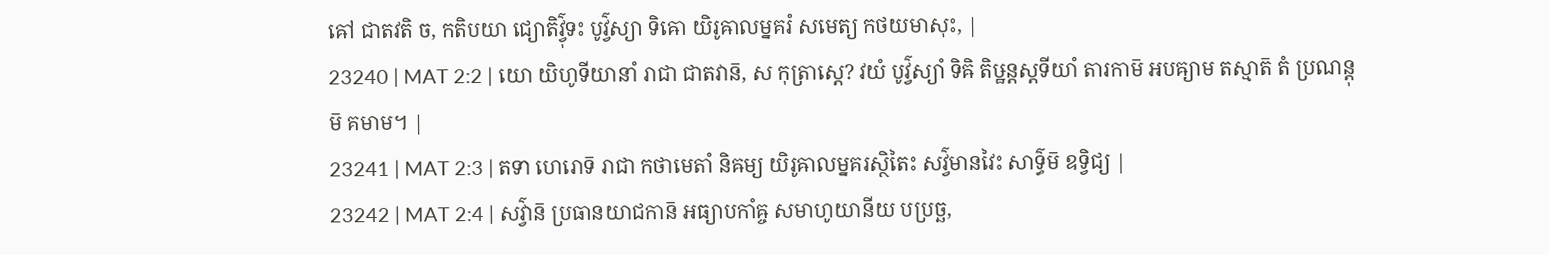ឝៅ ជាតវតិ ច, កតិបយា ជ្យោតិវ៌្វុទះ បូវ៌្វស្យា ទិឝោ យិរូឝាលម្នគរំ សមេត្យ កថយមាសុះ, |
23240 | MAT 2:2 | យោ យិហូទីយានាំ រាជា ជាតវាន៑, ស កុត្រាស្តេ? វយំ បូវ៌្វស្យាំ ទិឝិ តិឞ្ឋន្តស្តទីយាំ តារកាម៑ អបឝ្យាម តស្មាត៑ តំ ប្រណន្តុម៑ គមាម។ |
23241 | MAT 2:3 | តទា ហេរោទ៑ រាជា កថាមេតាំ និឝម្យ យិរូឝាលម្នគរស្ថិតៃះ សវ៌្វមានវៃះ សាទ៌្ធម៑ ឧទ្វិជ្យ |
23242 | MAT 2:4 | សវ៌្វាន៑ ប្រធានយាជកាន៑ អធ្យាបកាំឝ្ច សមាហូយានីយ បប្រច្ឆ,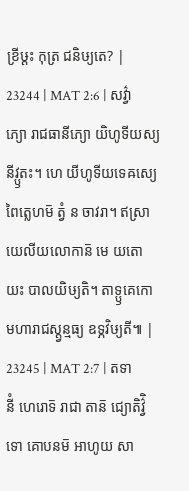ខ្រីឞ្ដះ កុត្រ ជនិឞ្យតេ? |
23244 | MAT 2:6 | សវ៌្វាភ្យោ រាជធានីភ្យោ យិហូទីយស្យ នីវ្ឫតះ។ ហេ យីហូទីយទេឝស្យេ ពៃត្លេហម៑ ត្វំ ន ចាវរា។ ឥស្រាយេលីយលោកាន៑ មេ យតោ យះ បាលយិឞ្យតិ។ តាទ្ឫគេកោ មហារាជស្ត្វន្មធ្យ ឧទ្ភវិឞ្យតី៕ |
23245 | MAT 2:7 | តទានីំ ហេរោទ៑ រាជា តាន៑ ជ្យោតិវ៌្វិទោ គោបនម៑ អាហូយ សា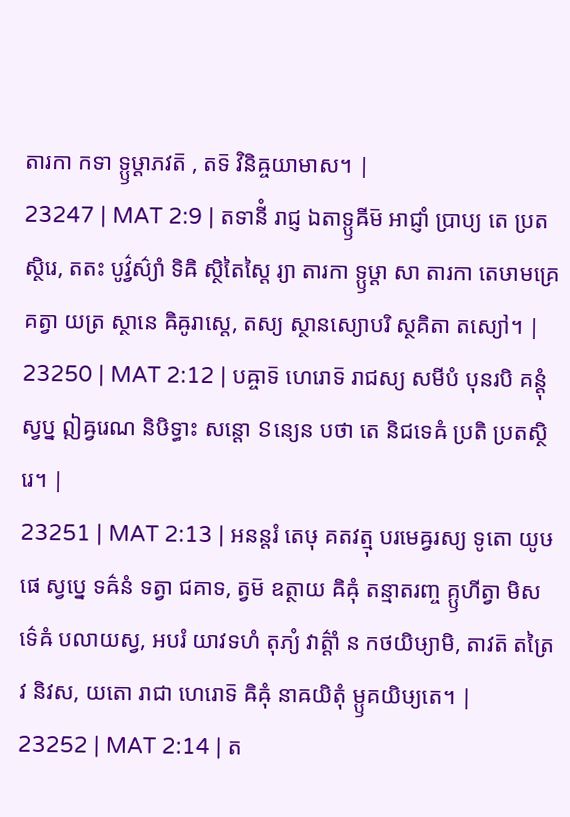តារកា កទា ទ្ឫឞ្ដាភវត៑ , តទ៑ វិនិឝ្ចយាមាស។ |
23247 | MAT 2:9 | តទានីំ រាជ្ញ ឯតាទ្ឫឝីម៑ អាជ្ញាំ ប្រាប្យ តេ ប្រតស្ថិរេ, តតះ បូវ៌្វស៌្យាំ ទិឝិ ស្ថិតៃស្តៃ រ្យា តារកា ទ្ឫឞ្ដា សា តារកា តេឞាមគ្រេ គត្វា យត្រ ស្ថានេ ឝិឝូរាស្តេ, តស្យ ស្ថានស្យោបរិ ស្ថគិតា តស្យៅ។ |
23250 | MAT 2:12 | បឝ្ចាទ៑ ហេរោទ៑ រាជស្យ សមីបំ បុនរបិ គន្តុំ ស្វប្ន ឦឝ្វរេណ និឞិទ្ធាះ សន្តោ ៜន្យេន បថា តេ និជទេឝំ ប្រតិ ប្រតស្ថិរេ។ |
23251 | MAT 2:13 | អនន្តរំ តេឞុ គតវត្មុ បរមេឝ្វរស្យ ទូតោ យូឞផេ ស្វប្នេ ទឝ៌នំ ទត្វា ជគាទ, ត្វម៑ ឧត្ថាយ ឝិឝុំ តន្មាតរញ្ច គ្ឫហីត្វា មិសទ៌េឝំ បលាយស្វ, អបរំ យាវទហំ តុភ្យំ វាត៌្តាំ ន កថយិឞ្យាមិ, តាវត៑ តត្រៃវ និវស, យតោ រាជា ហេរោទ៑ ឝិឝុំ នាឝយិតុំ ម្ឫគយិឞ្យតេ។ |
23252 | MAT 2:14 | ត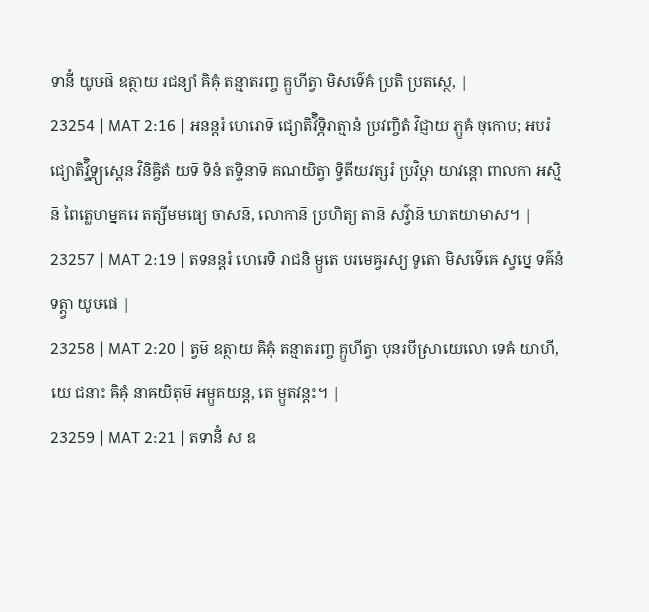ទានីំ យូឞផ៑ ឧត្ថាយ រជន្យាំ ឝិឝុំ តន្មាតរញ្ច គ្ឫហីត្វា មិសទ៌េឝំ ប្រតិ ប្រតស្ថេ, |
23254 | MAT 2:16 | អនន្តរំ ហេរោទ៑ ជ្យោតិវ៌ិទ្ភិរាត្មានំ ប្រវញ្ចិតំ វិជ្ញាយ ភ្ឫឝំ ចុកោប; អបរំ ជ្យោតិវ៌្វិទ្ភ្យស្តេន វិនិឝ្ចិតំ យទ៑ ទិនំ តទ្ទិនាទ៑ គណយិត្វា ទ្វិតីយវត្សរំ ប្រវិឞ្ដា យាវន្តោ ពាលកា អស្មិន៑ ពៃត្លេហម្នគរេ តត្សីមមធ្យេ ចាសន៑, លោកាន៑ ប្រហិត្យ តាន៑ សវ៌្វាន៑ ឃាតយាមាស។ |
23257 | MAT 2:19 | តទនន្តរំ ហេរេទិ រាជនិ ម្ឫតេ បរមេឝ្វរស្យ ទូតោ មិសទ៌េឝេ ស្វប្នេ ទឝ៌នំ ទត្ត្វា យូឞផេ |
23258 | MAT 2:20 | ត្វម៑ ឧត្ថាយ ឝិឝុំ តន្មាតរញ្ច គ្ឫហីត្វា បុនរបីស្រាយេលោ ទេឝំ យាហី, យេ ជនាះ ឝិឝុំ នាឝយិតុម៑ អម្ឫគយន្ត, តេ ម្ឫតវន្តះ។ |
23259 | MAT 2:21 | តទានីំ ស ឧ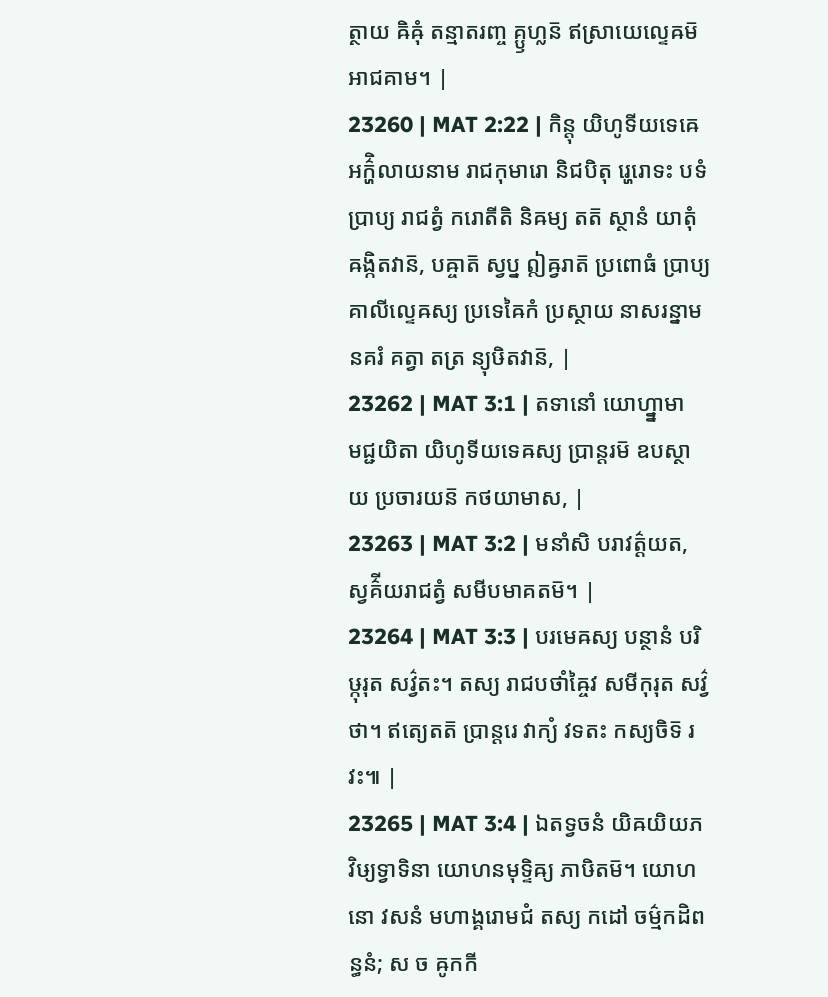ត្ថាយ ឝិឝុំ តន្មាតរញ្ច គ្ឫហ្លន៑ ឥស្រាយេល្ទេឝម៑ អាជគាម។ |
23260 | MAT 2:22 | កិន្តុ យិហូទីយទេឝេ អក៌្ហិលាយនាម រាជកុមារោ និជបិតុ រ្ហេរោទះ បទំ ប្រាប្យ រាជត្វំ ករោតីតិ និឝម្យ តត៑ ស្ថានំ យាតុំ ឝង្កិតវាន៑, បឝ្ចាត៑ ស្វប្ន ឦឝ្វរាត៑ ប្រពោធំ ប្រាប្យ គាលីល្ទេឝស្យ ប្រទេឝៃកំ ប្រស្ថាយ នាសរន្នាម នគរំ គត្វា តត្រ ន្យុឞិតវាន៑, |
23262 | MAT 3:1 | តទានោំ យោហ្ន្នាមា មជ្ជយិតា យិហូទីយទេឝស្យ ប្រាន្តរម៑ ឧបស្ថាយ ប្រចារយន៑ កថយាមាស, |
23263 | MAT 3:2 | មនាំសិ បរាវត៌្តយត, ស្វគ៌ីយរាជត្វំ សមីបមាគតម៑។ |
23264 | MAT 3:3 | បរមេឝស្យ បន្ថានំ បរិឞ្កុរុត សវ៌្វតះ។ តស្យ រាជបថាំឝ្ចៃវ សមីកុរុត សវ៌្វថា។ ឥត្យេតត៑ ប្រាន្តរេ វាក្យំ វទតះ កស្យចិទ៑ រវះ៕ |
23265 | MAT 3:4 | ឯតទ្វចនំ យិឝយិយភវិឞ្យទ្វាទិនា យោហនមុទ្ទិឝ្យ ភាឞិតម៑។ យោហនោ វសនំ មហាង្គរោមជំ តស្យ កដៅ ចម៌្មកដិពន្ធនំ; ស ច ឝូកកី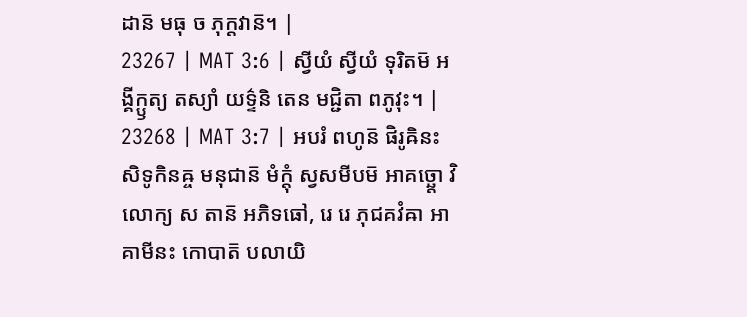ដាន៑ មធុ ច ភុក្តវាន៑។ |
23267 | MAT 3:6 | ស្វីយំ ស្វីយំ ទុរិតម៑ អង្គីក្ឫត្យ តស្យាំ យទ៌្ទនិ តេន មជ្ជិតា ពភូវុះ។ |
23268 | MAT 3:7 | អបរំ ពហូន៑ ផិរូឝិនះ សិទូកិនឝ្ច មនុជាន៑ មំក្តុំ ស្វសមីបម៑ អាគច្ឆ្តោ វិលោក្យ ស តាន៑ អភិទធៅ, រេ រេ ភុជគវំឝា អាគាមីនះ កោបាត៑ បលាយិ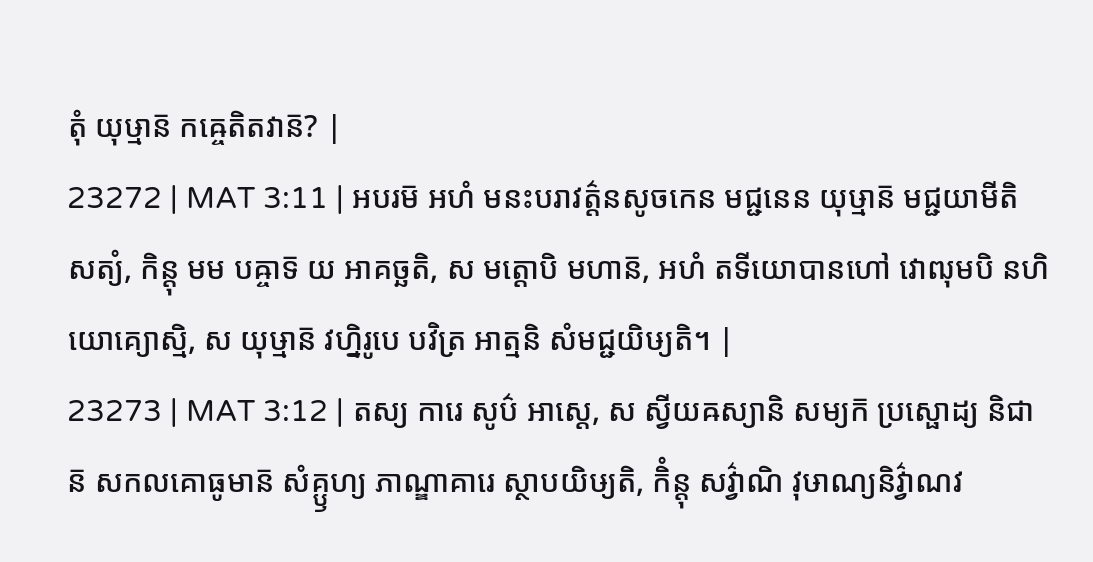តុំ យុឞ្មាន៑ កឝ្ចេតិតវាន៑? |
23272 | MAT 3:11 | អបរម៑ អហំ មនះបរាវត៌្តនសូចកេន មជ្ជនេន យុឞ្មាន៑ មជ្ជយាមីតិ សត្យំ, កិន្តុ មម បឝ្ចាទ៑ យ អាគច្ឆតិ, ស មត្តោបិ មហាន៑, អហំ តទីយោបានហៅ វោឍុមបិ នហិ យោគ្យោស្មិ, ស យុឞ្មាន៑ វហ្និរូបេ បវិត្រ អាត្មនិ សំមជ្ជយិឞ្យតិ។ |
23273 | MAT 3:12 | តស្យ ការេ សូប៌ អាស្តេ, ស ស្វីយឝស្យានិ សម្យក៑ ប្រស្ផោដ្យ និជាន៑ សកលគោធូមាន៑ សំគ្ឫហ្យ ភាណ្ឌាគារេ ស្ថាបយិឞ្យតិ, កិំន្តុ សវ៌្វាណិ វុឞាណ្យនិវ៌្វាណវ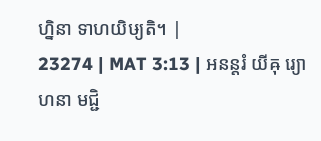ហ្និនា ទាហយិឞ្យតិ។ |
23274 | MAT 3:13 | អនន្តរំ យីឝុ រ្យោហនា មជ្ជិ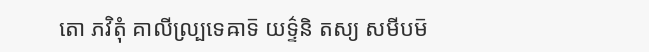តោ ភវិតុំ គាលីល្ប្រទេឝាទ៑ យទ៌្ទនិ តស្យ សមីបម៑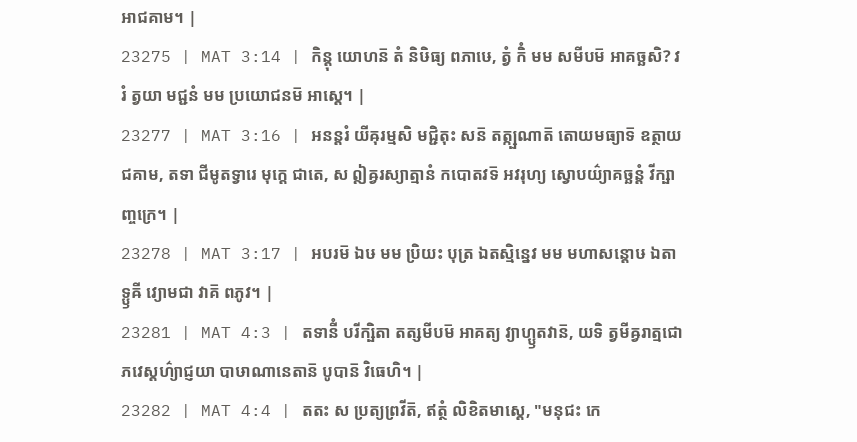អាជគាម។ |
23275 | MAT 3:14 | កិន្តុ យោហន៑ តំ និឞិធ្យ ពភាឞេ, ត្វំ កិំ មម សមីបម៑ អាគច្ឆសិ? វរំ ត្វយា មជ្ជនំ មម ប្រយោជនម៑ អាស្តេ។ |
23277 | MAT 3:16 | អនន្តរំ យីឝុរម្មសិ មជ្ជិតុះ សន៑ តត្ក្ឞណាត៑ តោយមធ្យាទ៑ ឧត្ថាយ ជគាម, តទា ជីមូតទ្វារេ មុក្តេ ជាតេ, ស ឦឝ្វរស្យាត្មានំ កបោតវទ៑ អវរុហ្យ ស្វោបយ៌្យាគច្ឆន្តំ វីក្ឞាញ្ចក្រេ។ |
23278 | MAT 3:17 | អបរម៑ ឯឞ មម ប្រិយះ បុត្រ ឯតស្មិន្នេវ មម មហាសន្តោឞ ឯតាទ្ឫឝី វ្យោមជា វាគ៑ ពភូវ។ |
23281 | MAT 4:3 | តទានីំ បរីក្ឞិតា តត្សមីបម៑ អាគត្យ វ្យាហ្ឫតវាន៑, យទិ ត្វមីឝ្វរាត្មជោ ភវេស្តហ៌្យាជ្ញយា បាឞាណានេតាន៑ បូបាន៑ វិធេហិ។ |
23282 | MAT 4:4 | តតះ ស ប្រត្យព្រវីត៑, ឥត្ថំ លិខិតមាស្តេ, "មនុជះ កេ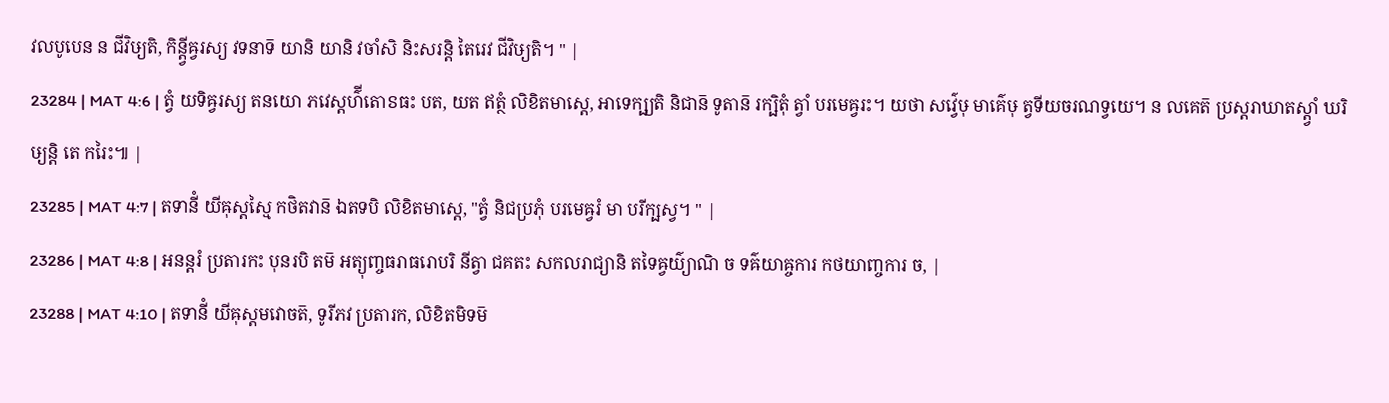វលបូបេន ន ជីវិឞ្យតិ, កិន្ត្វីឝ្វរស្យ វទនាទ៑ យានិ យានិ វចាំសិ និះសរន្តិ តៃរេវ ជីវិឞ្យតិ។ " |
23284 | MAT 4:6 | ត្វំ យទិឝ្វរស្យ តនយោ ភវេស្តហ៌ីតោៜធះ បត, យត ឥត្ថំ លិខិតមាស្តេ, អាទេក្ឞ្យតិ និជាន៑ ទូតាន៑ រក្ឞិតុំ ត្វាំ បរមេឝ្វរះ។ យថា សវ៌្វេឞុ មាគ៌េឞុ ត្វទីយចរណទ្វយេ។ ន លគេត៑ ប្រស្តរាឃាតស្ត្វាំ ឃរិឞ្យន្តិ តេ ករៃះ៕ |
23285 | MAT 4:7 | តទានីំ យីឝុស្តស្មៃ កថិតវាន៑ ឯតទបិ លិខិតមាស្តេ, "ត្វំ និជប្រភុំ បរមេឝ្វរំ មា បរីក្ឞស្វ។ " |
23286 | MAT 4:8 | អនន្តរំ ប្រតារកះ បុនរបិ តម៑ អត្យុញ្ចធរាធរោបរិ នីត្វា ជគតះ សកលរាជ្យានិ តទៃឝ្វយ៌្យាណិ ច ទឝ៌យាឝ្ចការ កថយាញ្ចការ ច, |
23288 | MAT 4:10 | តទានីំ យីឝុស្តមវោចត៑, ទូរីភវ ប្រតារក, លិខិតមិទម៑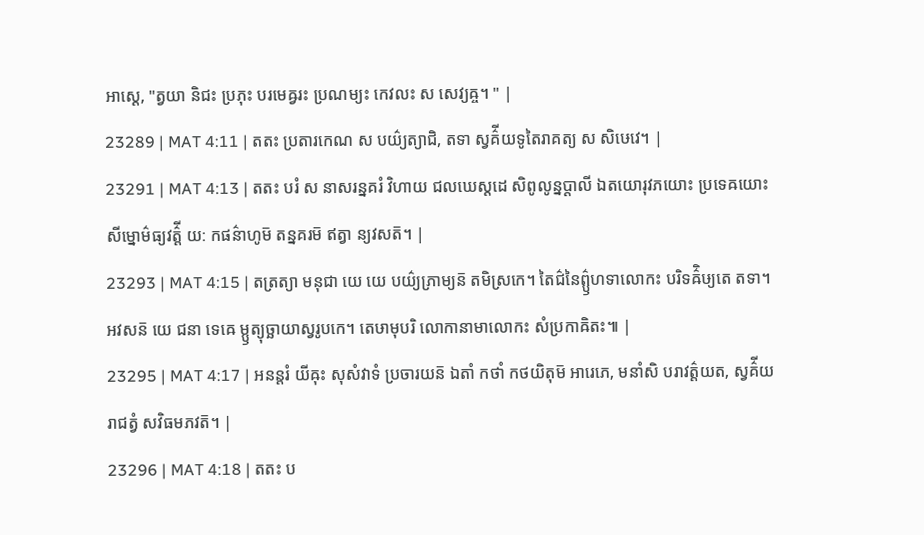អាស្តេ, "ត្វយា និជះ ប្រភុះ បរមេឝ្វរះ ប្រណម្យះ កេវលះ ស សេវ្យឝ្ច។ " |
23289 | MAT 4:11 | តតះ ប្រតារកេណ ស បយ៌្យត្យាជិ, តទា ស្វគ៌ីយទូតៃរាគត្យ ស សិឞេវេ។ |
23291 | MAT 4:13 | តតះ បរំ ស នាសរន្នគរំ វិហាយ ជលឃេស្តដេ សិពូលូន្នប្តាលី ឯតយោរុវភយោះ ប្រទេឝយោះ សីម្នោម៌ធ្យវត៌្តី យ: កផន៌ាហូម៑ តន្នគរម៑ ឥត្វា ន្យវសត៑។ |
23293 | MAT 4:15 | តត្រត្យា មនុជា យេ យេ បយ៌្យភ្រាម្យន៑ តមិស្រកេ។ តៃជ៌នៃព៌្ឫហទាលោកះ បរិទឝ៌ិឞ្យតេ តទា។ អវសន៑ យេ ជនា ទេឝេ ម្ឫត្យុច្ឆាយាស្វរូបកេ។ តេឞាមុបរិ លោកានាមាលោកះ សំប្រកាឝិតះ៕ |
23295 | MAT 4:17 | អនន្តរំ យីឝុះ សុសំវាទំ ប្រចារយន៑ ឯតាំ កថាំ កថយិតុម៑ អារេភេ, មនាំសិ បរាវត៌្តយត, ស្វគ៌ីយរាជត្វំ សវិធមភវត៑។ |
23296 | MAT 4:18 | តតះ ប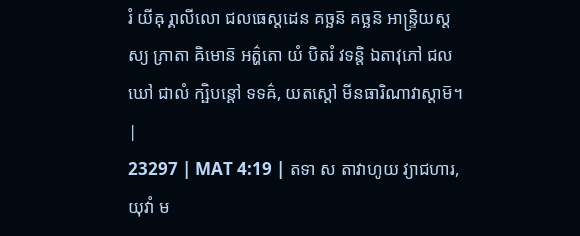រំ យីឝុ រ្គាលីលោ ជលធេស្តដេន គច្ឆន៑ គច្ឆន៑ អាន្ទ្រិយស្តស្យ ភ្រាតា ឝិមោន៑ អត៌្ហតោ យំ បិតរំ វទន្តិ ឯតាវុភៅ ជលឃៅ ជាលំ ក្ឞិបន្តៅ ទទឝ៌, យតស្តៅ មីនធារិណាវាស្តាម៑។ |
23297 | MAT 4:19 | តទា ស តាវាហូយ វ្យាជហារ, យុវាំ ម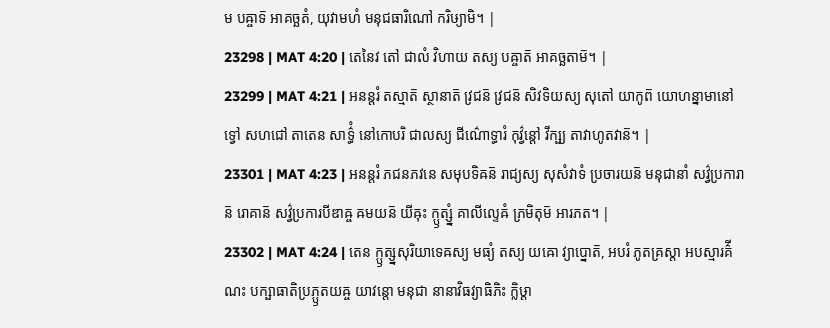ម បឝ្ចាទ៑ អាគច្ឆតំ, យុវាមហំ មនុជធារិណៅ ករិឞ្យាមិ។ |
23298 | MAT 4:20 | តេនៃវ តៅ ជាលំ វិហាយ តស្យ បឝ្ចាត៑ អាគច្ឆតាម៑។ |
23299 | MAT 4:21 | អនន្តរំ តស្មាត៑ ស្ថានាត៑ វ្រជន៑ វ្រជន៑ សិវទិយស្យ សុតៅ យាកូព៑ យោហន្នាមានៅ ទ្វៅ សហជៅ តាតេន សាទ៌្ធំ នៅកោបរិ ជាលស្យ ជីណ៌ោទ្ធារំ កុវ៌្វន្តៅ វីក្ឞ្យ តាវាហូតវាន៑។ |
23301 | MAT 4:23 | អនន្តរំ ភជនភវនេ សមុបទិឝន៑ រាជ្យស្យ សុសំវាទំ ប្រចារយន៑ មនុជានាំ សវ៌្វប្រការាន៑ រោគាន៑ សវ៌្វប្រការបីឌាឝ្ច ឝមយន៑ យីឝុះ ក្ឫត្ស្នំ គាលីល្ទេឝំ ភ្រមិតុម៑ អារភត។ |
23302 | MAT 4:24 | តេន ក្ឫត្ស្នសុរិយាទេឝស្យ មធ្យំ តស្យ យឝោ វ្យាប្នោត៑, អបរំ ភូតគ្រស្តា អបស្មារគ៌ីណះ បក្ឞាធាតិប្រភ្ឫតយឝ្ច យាវន្តោ មនុជា នានាវិធវ្យាធិភិះ ក្លិឞ្ដា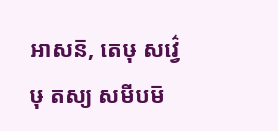អាសន៑, តេឞុ សវ៌្វេឞុ តស្យ សមីបម៑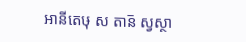អានីតេឞុ ស តាន៑ ស្វស្ថា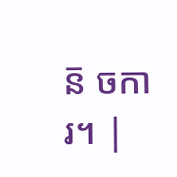ន៑ ចការ។ |